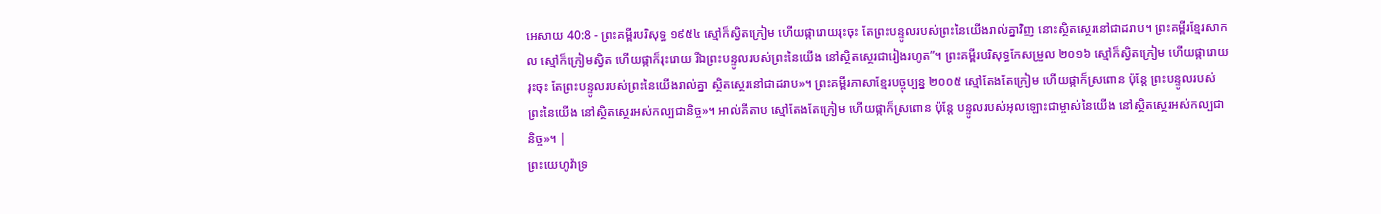អេសាយ 40:8 - ព្រះគម្ពីរបរិសុទ្ធ ១៩៥៤ ស្មៅក៏ស្វិតក្រៀម ហើយផ្ការោយរុះចុះ តែព្រះបន្ទូលរបស់ព្រះនៃយើងរាល់គ្នាវិញ នោះស្ថិតស្ថេរនៅជាដរាប។ ព្រះគម្ពីរខ្មែរសាកល ស្មៅក៏ក្រៀមស្វិត ហើយផ្កាក៏រុះរោយ រីឯព្រះបន្ទូលរបស់ព្រះនៃយើង នៅស្ថិតស្ថេរជារៀងរហូត”។ ព្រះគម្ពីរបរិសុទ្ធកែសម្រួល ២០១៦ ស្មៅក៏ស្វិតក្រៀម ហើយផ្ការោយរុះចុះ តែព្រះបន្ទូលរបស់ព្រះនៃយើងរាល់គ្នា ស្ថិតស្ថេរនៅជាដរាប»។ ព្រះគម្ពីរភាសាខ្មែរបច្ចុប្បន្ន ២០០៥ ស្មៅតែងតែក្រៀម ហើយផ្កាក៏ស្រពោន ប៉ុន្តែ ព្រះបន្ទូលរបស់ព្រះនៃយើង នៅស្ថិតស្ថេរអស់កល្បជានិច្ច»។ អាល់គីតាប ស្មៅតែងតែក្រៀម ហើយផ្កាក៏ស្រពោន ប៉ុន្តែ បន្ទូលរបស់អុលឡោះជាម្ចាស់នៃយើង នៅស្ថិតស្ថេរអស់កល្បជានិច្ច»។ |
ព្រះយេហូវ៉ាទ្រ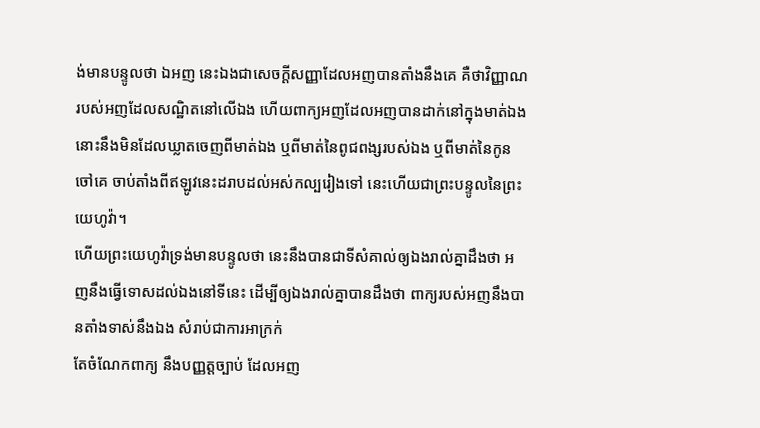ង់មានបន្ទូលថា ឯអញ នេះឯងជាសេចក្ដីសញ្ញាដែលអញបានតាំងនឹងគេ គឺថាវិញ្ញាណរបស់អញដែលសណ្ឋិតនៅលើឯង ហើយពាក្យអញដែលអញបានដាក់នៅក្នុងមាត់ឯង នោះនឹងមិនដែលឃ្លាតចេញពីមាត់ឯង ឬពីមាត់នៃពូជពង្សរបស់ឯង ឬពីមាត់នៃកូនចៅគេ ចាប់តាំងពីឥឡូវនេះដរាបដល់អស់កល្បរៀងទៅ នេះហើយជាព្រះបន្ទូលនៃព្រះយេហូវ៉ា។
ហើយព្រះយេហូវ៉ាទ្រង់មានបន្ទូលថា នេះនឹងបានជាទីសំគាល់ឲ្យឯងរាល់គ្នាដឹងថា អញនឹងធ្វើទោសដល់ឯងនៅទីនេះ ដើម្បីឲ្យឯងរាល់គ្នាបានដឹងថា ពាក្យរបស់អញនឹងបានតាំងទាស់នឹងឯង សំរាប់ជាការអាក្រក់
តែចំណែកពាក្យ នឹងបញ្ញត្តច្បាប់ ដែលអញ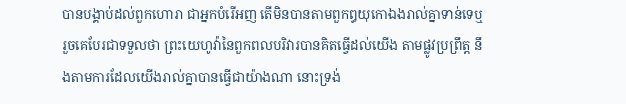បានបង្គាប់ដល់ពួកហោរា ជាអ្នកបំរើអញ តើមិនបានតាមពួកឰយុកោឯងរាល់គ្នាទាន់ទេឬ រួចគេបែរជាទទួលថា ព្រះយេហូវ៉ានៃពួកពលបរិវារបានគិតធ្វើដល់យើង តាមផ្លូវប្រព្រឹត្ត នឹងតាមការដែលយើងរាល់គ្នាបានធ្វើជាយ៉ាងណា នោះទ្រង់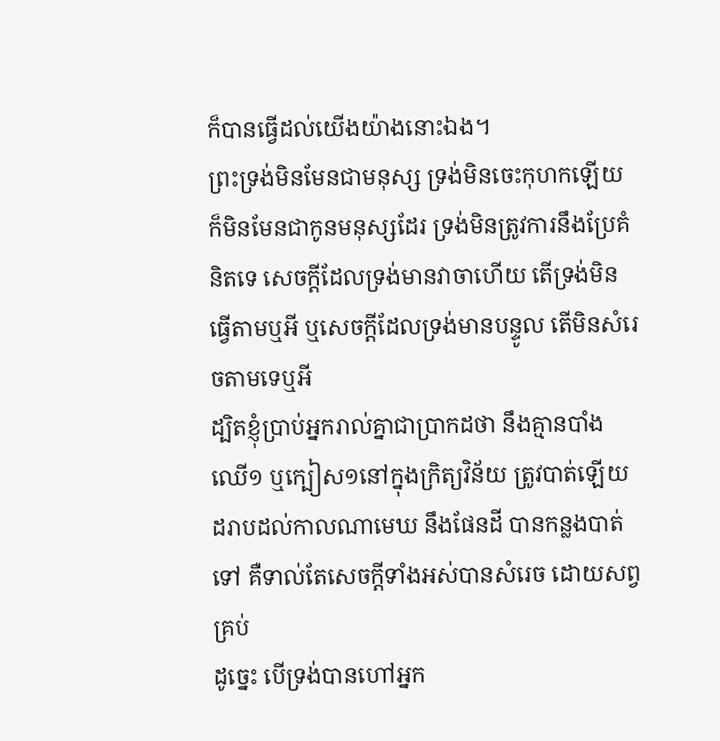ក៏បានធ្វើដល់យើងយ៉ាងនោះឯង។
ព្រះទ្រង់មិនមែនជាមនុស្ស ទ្រង់មិនចេះកុហកឡើយ ក៏មិនមែនជាកូនមនុស្សដែរ ទ្រង់មិនត្រូវការនឹងប្រែគំនិតទេ សេចក្ដីដែលទ្រង់មានវាចាហើយ តើទ្រង់មិនធ្វើតាមឬអី ឬសេចក្ដីដែលទ្រង់មានបន្ទូល តើមិនសំរេចតាមទេឬអី
ដ្បិតខ្ញុំប្រាប់អ្នករាល់គ្នាជាប្រាកដថា នឹងគ្មានបាំងឈើ១ ឬក្បៀស១នៅក្នុងក្រិត្យវិន័យ ត្រូវបាត់ឡើយ ដរាបដល់កាលណាមេឃ នឹងផែនដី បានកន្លងបាត់ទៅ គឺទាល់តែសេចក្ដីទាំងអស់បានសំរេច ដោយសព្វគ្រប់
ដូច្នេះ បើទ្រង់បានហៅអ្នក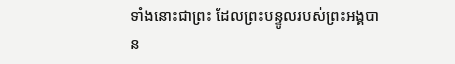ទាំងនោះជាព្រះ ដែលព្រះបន្ទូលរបស់ព្រះអង្គបាន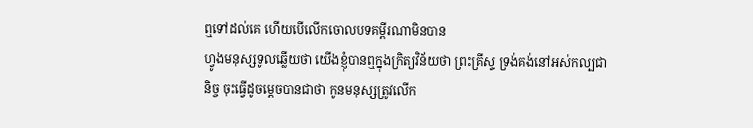ឮទៅដល់គេ ហើយបើលើកចោលបទគម្ពីរណាមិនបាន
ហ្វូងមនុស្សទូលឆ្លើយថា យើងខ្ញុំបានឮក្នុងក្រិត្យវិន័យថា ព្រះគ្រីស្ទ ទ្រង់គង់នៅអស់កល្បជានិច្ច ចុះធ្វើដូចម្តេចបានជាថា កូនមនុស្សត្រូវលើក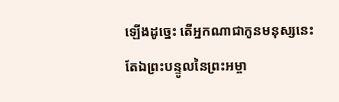ឡើងដូច្នេះ តើអ្នកណាជាកូនមនុស្សនេះ
តែឯព្រះបន្ទូលនៃព្រះអម្ចា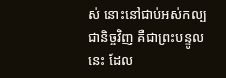ស់ នោះនៅជាប់អស់កល្បជានិច្ចវិញ គឺជាព្រះបន្ទូលនេះ ដែល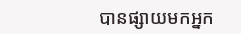បានផ្សាយមកអ្នក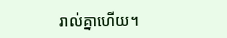រាល់គ្នាហើយ។